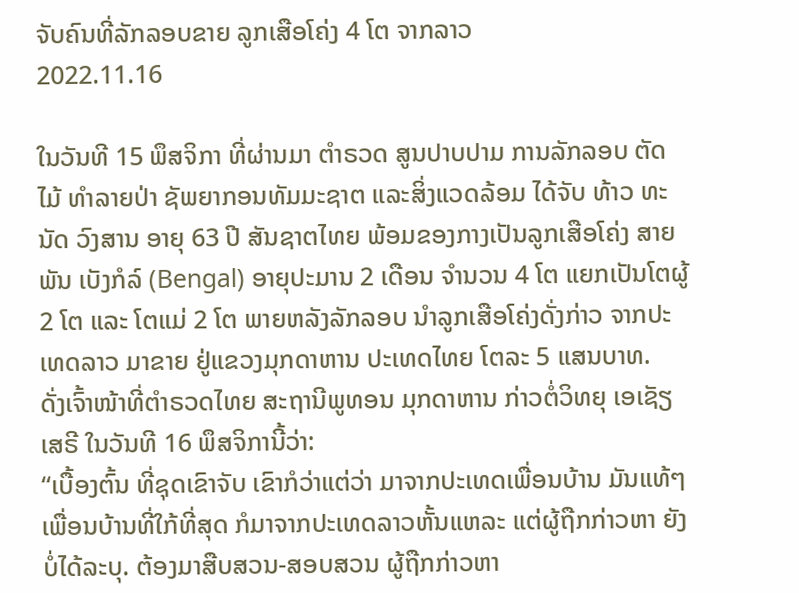ຈັບຄົນທີ່ລັກລອບຂາຍ ລູກເສືອໂຄ່ງ 4 ໂຕ ຈາກລາວ
2022.11.16

ໃນວັນທີ 15 ພຶສຈິກາ ທີ່ຜ່ານມາ ຕຳຣວດ ສູນປາບປາມ ການລັກລອບ ຕັດໄມ້ ທຳລາຍປ່າ ຊັພຍາກອນທັມມະຊາຕ ແລະສິ່ງແວດລ້ອມ ໄດ້ຈັບ ທ້າວ ທະນັດ ວົງສານ ອາຍຸ 63 ປີ ສັນຊາຕໄທຍ ພ້ອມຂອງກາງເປັນລູກເສືອໂຄ່ງ ສາຍພັນ ເບັງກໍລ໌ (Bengal) ອາຍຸປະມານ 2 ເດືອນ ຈຳນວນ 4 ໂຕ ແຍກເປັນໂຕຜູ້ 2 ໂຕ ແລະ ໂຕແມ່ 2 ໂຕ ພາຍຫລັງລັກລອບ ນໍາລູກເສືອໂຄ່ງດັ່ງກ່າວ ຈາກປະເທດລາວ ມາຂາຍ ຢູ່ແຂວງມຸກດາຫານ ປະເທດໄທຍ ໂຕລະ 5 ແສນບາທ.
ດັ່ງເຈົ້າໜ້າທີ່ຕໍາຣວດໄທຍ ສະຖານີພູທອນ ມຸກດາຫານ ກ່າວຕໍ່ວິທຍຸ ເອເຊັຽ ເສຣີ ໃນວັນທີ 16 ພຶສຈິການີ້ວ່າ:
“ເບື້ອງຕົ້ນ ທີ່ຊຸດເຂົາຈັບ ເຂົາກໍວ່າແຕ່ວ່າ ມາຈາກປະເທດເພື່ອນບ້ານ ມັນແທ້ໆ ເພື່ອນບ້ານທີ່ໃກ້ທີ່ສຸດ ກໍມາຈາກປະເທດລາວຫັ້ນແຫລະ ແຕ່ຜູ້ຖືກກ່າວຫາ ຍັງບໍ່ໄດ້ລະບຸ. ຕ້ອງມາສືບສວນ-ສອບສວນ ຜູ້ຖືກກ່າວຫາ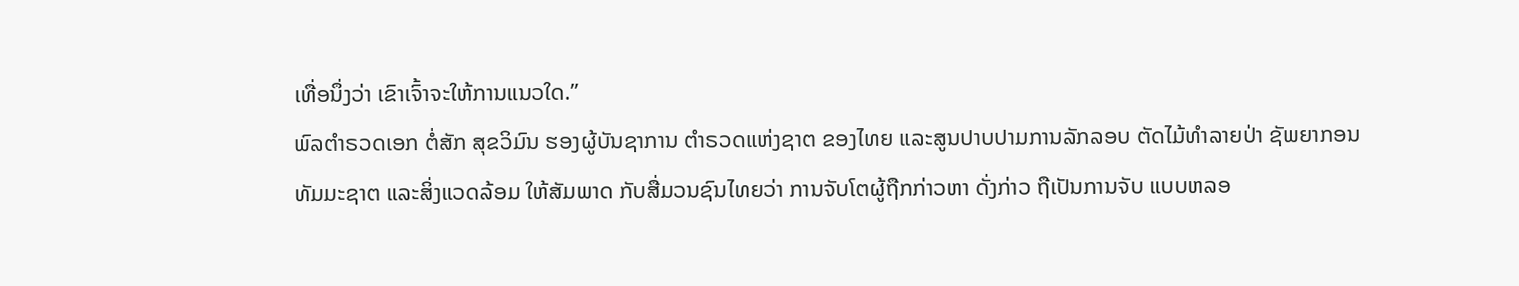ເທື່ອນຶ່ງວ່າ ເຂົາເຈົ້າຈະໃຫ້ການແນວໃດ.”
ພົລຕຳຣວດເອກ ຕໍ່ສັກ ສຸຂວິມົນ ຮອງຜູ້ບັນຊາການ ຕຳຣວດແຫ່ງຊາຕ ຂອງໄທຍ ແລະສູນປາບປາມການລັກລອບ ຕັດໄມ້ທຳລາຍປ່າ ຊັພຍາກອນທັມມະຊາຕ ແລະສິ່ງແວດລ້ອມ ໃຫ້ສັມພາດ ກັບສື່ມວນຊົນໄທຍວ່າ ການຈັບໂຕຜູ້ຖືກກ່າວຫາ ດັ່ງກ່າວ ຖືເປັນການຈັບ ແບບຫລອ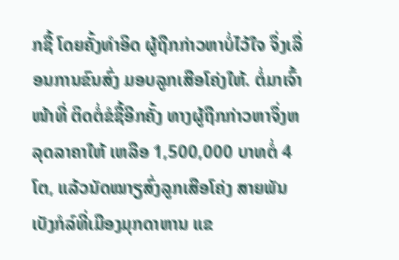ກຊື້ ໂດຍຄັ້ງທຳອິດ ຜູ້ຖືກກ່າວຫາບໍ່ໄວ້ໃຈ ຈຶ່ງເລື່ອນການຂົນສົ່ງ ມອບລູກເສືອໂຄ່ງໃຫ້. ຕໍ່ມາເຈົ້າໜ້າທີ່ ຕິດຕໍ່ຂໍຊື້ອີກຄັ້ງ ທາງຜູ້ຖືກກ່າວຫາຈຶ່ງຫລຸດລາຄາໃຫ້ ເຫລືອ 1,500,000 ບາທຕໍ່ 4 ໂຕ, ແລ້ວນັດໝາຽສົ່ງລູກເສືອໂຄ່ງ ສາຍພັນເບັງກໍລ໌ທີ່ເມືອງມຸກດາຫານ ແຂ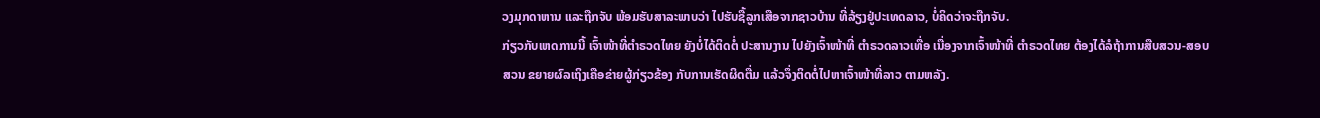ວງມຸກດາຫານ ແລະຖືກຈັບ ພ້ອມຮັບສາລະພາບວ່າ ໄປຮັບຊື້ລູກເສືອຈາກຊາວບ້ານ ທີ່ລ້ຽງຢູ່ປະເທດລາວ, ບໍ່ຄິດວ່າຈະຖືກຈັບ.
ກ່ຽວກັບເຫດການນີ້ ເຈົ້າໜ້າທີ່ຕຳຣວດໄທຍ ຍັງບໍ່ໄດ້ຕິດຕໍ່ ປະສານງານ ໄປຍັງເຈົ້າໜ້າທີ່ ຕຳຣວດລາວເທື່ອ ເນື່ອງຈາກເຈົ້າໜ້າທີ່ ຕຳຣວດໄທຍ ຕ້ອງໄດ້ລໍຖ້າການສືບສວນ-ສອບສວນ ຂຍາຍຜົລເຖິງເຄືອຂ່າຍຜູ້ກ່ຽວຂ້ອງ ກັບການເຮັດຜິດຕື່ມ ແລ້ວຈຶ່ງຕິດຕໍ່ໄປຫາເຈົ້າໜ້າທີ່ລາວ ຕາມຫລັງ.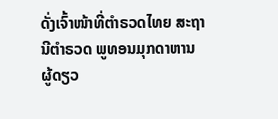ດັ່ງເຈົ້າໜ້າທີ່ຕຳຣວດໄທຍ ສະຖານີຕຳຣວດ ພູທອນມຸກດາຫານ ຜູ້ດຽວ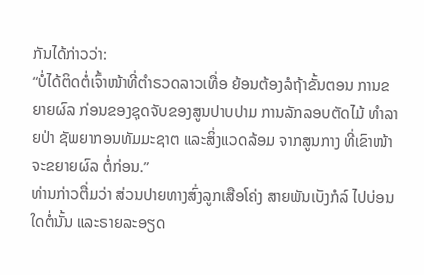ກັນໄດ້ກ່າວວ່າ:
“ບໍ່ໄດ້ຕິດຕໍ່ເຈົ້າໜ້າທີ່ຕຳຣວດລາວເທື່ອ ຍ້ອນຕ້ອງລໍຖ້າຂັ້ນຕອນ ການຂຍາຍຜົລ ກ່ອນຂອງຊຸດຈັບຂອງສູນປາບປາມ ການລັກລອບຕັດໄມ້ ທຳລາຍປ່າ ຊັພຍາກອນທັມມະຊາຕ ແລະສິ່ງແວດລ້ອມ ຈາກສູນກາງ ທີ່ເຂົາໜ້າຈະຂຍາຍຜົລ ຕໍ່ກ່ອນ.”
ທ່ານກ່າວຕື່ມວ່າ ສ່ວນປາຍທາງສົ່ງລູກເສືອໂຄ່ງ ສາຍພັນເບັງກໍລ໌ ໄປບ່ອນໃດຕໍ່ນັ້ນ ແລະຣາຍລະອຽດ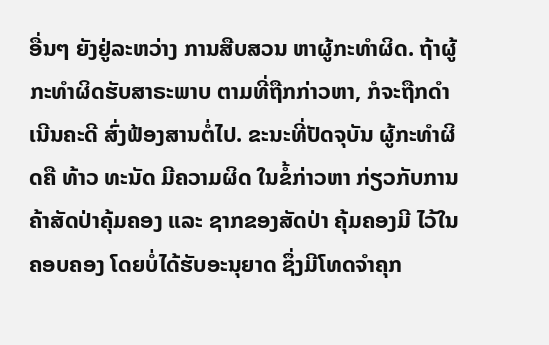ອື່ນໆ ຍັງຢູ່ລະຫວ່າງ ການສືບສວນ ຫາຜູ້ກະທຳຜິດ. ຖ້າຜູ້ກະທຳຜິດຮັບສາຣະພາບ ຕາມທີ່ຖືກກ່າວຫາ, ກໍຈະຖືກດຳເນີນຄະດີ ສົ່ງຟ້ອງສານຕໍ່ໄປ. ຂະນະທີ່ປັດຈຸບັນ ຜູ້ກະທຳຜິດຄື ທ້າວ ທະນັດ ມີຄວາມຜິດ ໃນຂໍ້ກ່າວຫາ ກ່ຽວກັບການຄ້າສັດປ່າຄຸ້ມຄອງ ແລະ ຊາກຂອງສັດປ່າ ຄຸ້ມຄອງມີ ໄວ້ໃນຄອບຄອງ ໂດຍບໍ່ໄດ້ຮັບອະນຸຍາດ ຊຶ່ງມີໂທດຈຳຄຸກ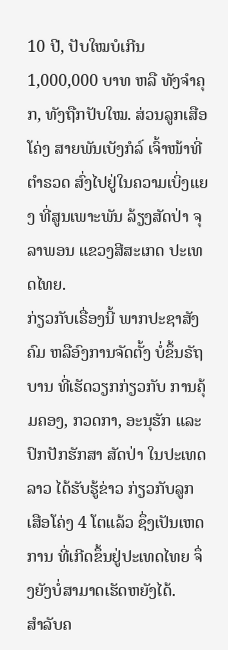10 ປີ, ປັບໃໝບໍເກີນ 1,000,000 ບາທ ຫລື ທັງຈໍາຄຸກ, ທັງຖືກປັບໃໝ. ສ່ວນລູກເສືອໂຄ່ງ ສາຍພັນເບັງກໍລ໌ ເຈົ້າໜ້າທີ່ຕຳຣວດ ສົ່ງໄປຢູ່ໃນຄວາມເບິ່ງແຍງ ທີ່ສູນເພາະພັນ ລ້ຽງສັດປ່າ ຈຸລາພອນ ແຂວງສີສະເກດ ປະເທດໄທຍ.
ກ່ຽວກັບເຣື່ອງນີ້ ພາກປະຊາສັງຄົມ ຫລືອົງການຈັດຕັ້ງ ບໍ່ຂຶ້ນຣັຖບານ ທີ່ເຮັດວຽກກ່ຽວກັບ ການຄຸ້ມຄອງ, ກວດກາ, ອະນຸຮັກ ແລະ ປົກປັກຮັກສາ ສັດປ່າ ໃນປະເທດລາວ ໄດ້ຮັບຮູ້ຂ່າວ ກ່ຽວກັບລູກເສືອໂຄ່ງ 4 ໂຕແລ້ວ ຊຶ່ງເປັນເຫດການ ທີ່ເກີດຂຶ້ນຢູ່ປະເທດໄທຍ ຈຶ່ງຍັງບໍ່ສາມາດເຮັດຫຍັງໄດ້.
ສຳລັບຄ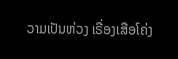ວາມເປັນຫ່ວງ ເຣື່ອງເສືອໂຄ່ງ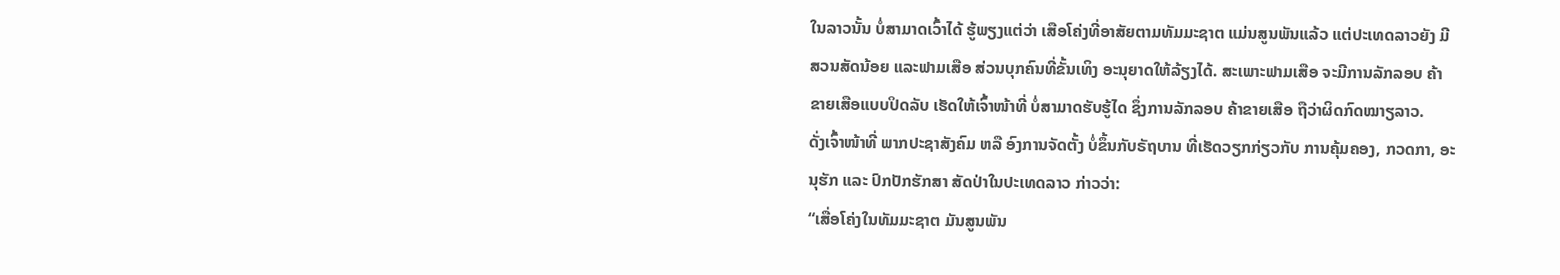ໃນລາວນັ້ນ ບໍ່ສາມາດເວົ້າໄດ້ ຮູ້ພຽງແຕ່ວ່າ ເສືອໂຄ່ງທີ່ອາສັຍຕາມທັມມະຊາຕ ແມ່ນສູນພັນແລ້ວ ແຕ່ປະເທດລາວຍັງ ມີສວນສັດນ້ອຍ ແລະຟາມເສືອ ສ່ວນບຸກຄົນທີ່ຂັ້ນເທິງ ອະນຸຍາດໃຫ້ລ້ຽງໄດ້. ສະເພາະຟາມເສືອ ຈະມີການລັກລອບ ຄ້າຂາຍເສືອແບບປິດລັບ ເຮັດໃຫ້ເຈົ້າໜ້າທີ່ ບໍ່ສາມາດຮັບຮູ້ໄດ ຊຶ່ງການລັກລອບ ຄ້າຂາຍເສືອ ຖືວ່າຜິດກົດໝາຽລາວ.
ດັ່ງເຈົ້າໜ້າທີ່ ພາກປະຊາສັງຄົມ ຫລື ອົງການຈັດຕັ້ງ ບໍ່ຂຶ້ນກັບຣັຖບານ ທີ່ເຮັດວຽກກ່ຽວກັບ ການຄຸ້ມຄອງ, ກວດກາ, ອະນຸຮັກ ແລະ ປົກປັກຮັກສາ ສັດປ່າໃນປະເທດລາວ ກ່າວວ່າ:
“ເສື່ອໂຄ່ງໃນທັມມະຊາຕ ມັນສູນພັນ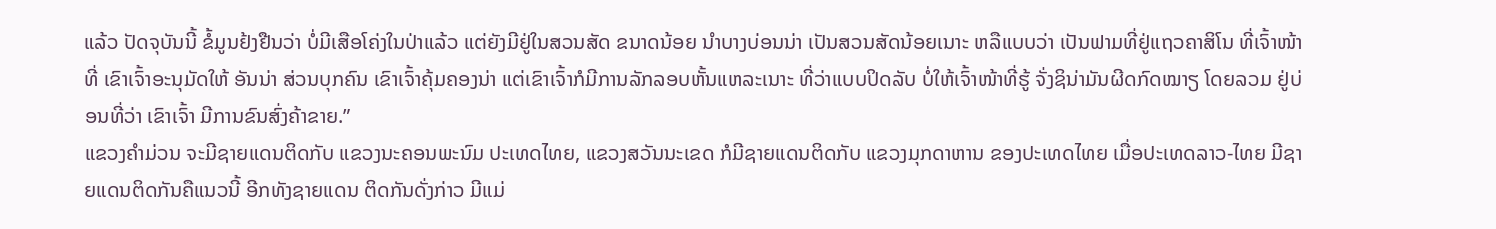ແລ້ວ ປັດຈຸບັນນີ້ ຂໍ້ມູນຢ້ງຢືນວ່າ ບໍ່ມີເສືອໂຄ່ງໃນປ່າແລ້ວ ແຕ່ຍັງມີຢູ່ໃນສວນສັດ ຂນາດນ້ອຍ ນໍາບາງບ່ອນນ່າ ເປັນສວນສັດນ້ອຍເນາະ ຫລືແບບວ່າ ເປັນຟາມທີ່ຢູ່ແຖວຄາສິໂນ ທີ່ເຈົ້າໜ້າທີ່ ເຂົາເຈົ້າອະນຸມັດໃຫ້ ອັນນ່າ ສ່ວນບຸກຄົນ ເຂົາເຈົ້າຄຸ້ມຄອງນ່າ ແຕ່ເຂົາເຈົ້າກໍມີການລັກລອບຫັ້ນແຫລະເນາະ ທີ່ວ່າແບບປິດລັບ ບໍ່ໃຫ້ເຈົ້າໜ້າທີ່ຮູ້ ຈັ່ງຊິນ່າມັນຜີດກົດໝາຽ ໂດຍລວມ ຢູ່ບ່ອນທີ່ວ່າ ເຂົາເຈົ້າ ມີການຂົນສົ່ງຄ້າຂາຍ.”
ແຂວງຄຳມ່ວນ ຈະມີຊາຍແດນຕິດກັບ ແຂວງນະຄອນພະນົມ ປະເທດໄທຍ, ແຂວງສວັນນະເຂດ ກໍມີຊາຍແດນຕິດກັບ ແຂວງມຸກດາຫານ ຂອງປະເທດໄທຍ ເມື່ອປະເທດລາວ-ໄທຍ ມີຊາຍແດນຕິດກັນຄືແນວນີ້ ອີກທັງຊາຍແດນ ຕິດກັນດັ່ງກ່າວ ມີແມ່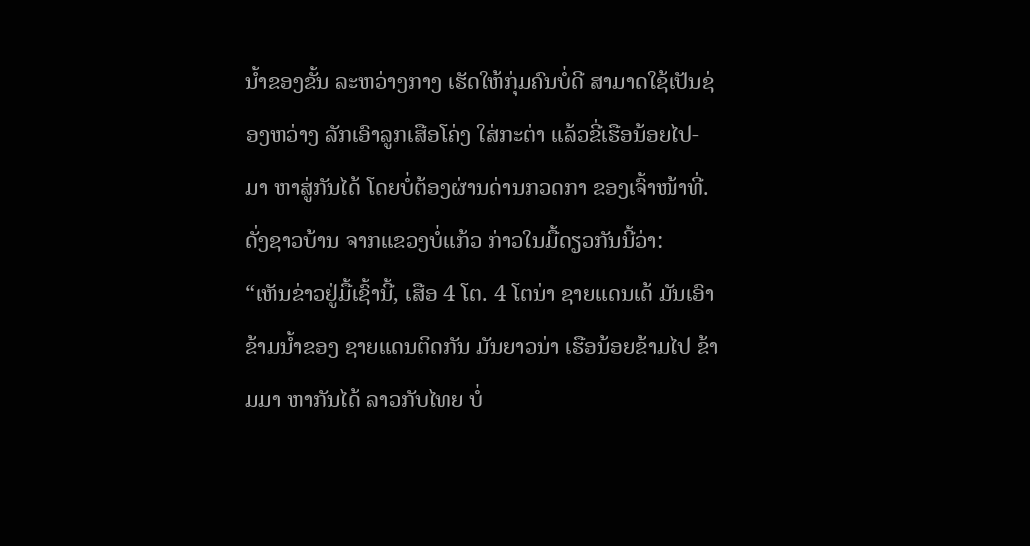ນໍ້າຂອງຂັ້ນ ລະຫວ່າງກາງ ເຮັດໃຫ້ກຸ່ມຄົນບໍ່ດີ ສາມາດໃຊ້ເປັນຊ່ອງຫວ່າງ ລັກເອົາລູກເສືອໂຄ່ງ ໃສ່ກະຕ່າ ແລ້ວຂີ່ເຮືອນ້ອຍໄປ-ມາ ຫາສູ່ກັນໄດ້ ໂດຍບໍ່ຕ້ອງຜ່ານດ່ານກວດກາ ຂອງເຈົ້າໜ້າທີ່.
ດັ່ງຊາວບ້ານ ຈາກແຂວງບໍ່ແກ້ວ ກ່າວໃນມື້ດຽວກັນນີ້ວ່າ:
“ເຫັນຂ່າວຢູ່ມື້ເຊົ້ານີ້, ເສືອ 4 ໂຕ. 4 ໂຕນ່າ ຊາຍແດນເດ້ ມັນເອົາຂ້າມນໍ້າຂອງ ຊາຍແດນຕິດກັນ ມັນຍາວນ່າ ເຮືອນ້ອຍຂ້າມໄປ ຂ້າມມາ ຫາກັນໄດ້ ລາວກັບໄທຍ ບໍ່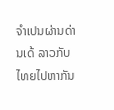ຈຳເປນຜ່ານດ່ານເດ້ ລາວກັບໄທຍໄປຫາກັນ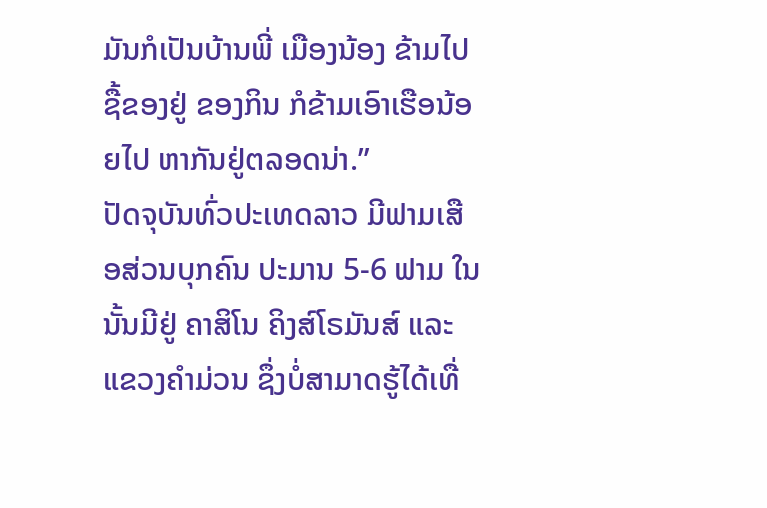ມັນກໍເປັນບ້ານພີ່ ເມືອງນ້ອງ ຂ້າມໄປຊື້ຂອງຢູ່ ຂອງກິນ ກໍຂ້າມເອົາເຮືອນ້ອຍໄປ ຫາກັນຢູ່ຕລອດນ່າ.”
ປັດຈຸບັນທົ່ວປະເທດລາວ ມີຟາມເສືອສ່ວນບຸກຄົນ ປະມານ 5-6 ຟາມ ໃນນັ້ນມີຢູ່ ຄາສິໂນ ຄິງສ໌ໂຣມັນສ໌ ແລະ ແຂວງຄຳມ່ວນ ຊຶ່ງບໍ່ສາມາດຮູ້ໄດ້ເທື່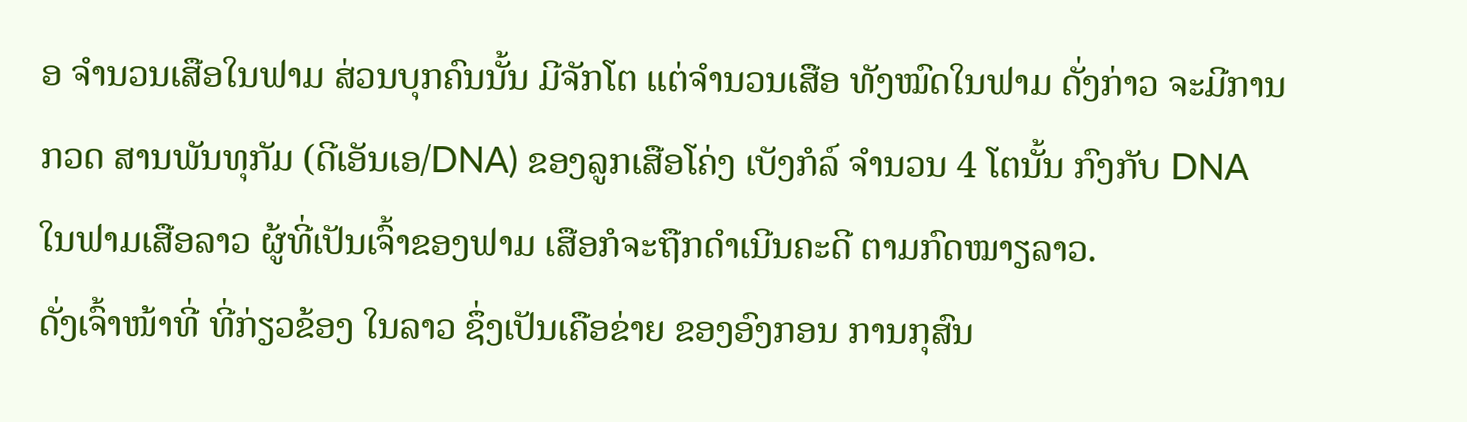ອ ຈຳນວນເສືອໃນຟາມ ສ່ວນບຸກຄົນນັ້ນ ມີຈັກໂຕ ແຕ່ຈຳນວນເສືອ ທັງໝົດໃນຟາມ ດັ່ງກ່າວ ຈະມີການກວດ ສານພັນທຸກັມ (ດີເອັນເອ/DNA) ຂອງລູກເສືອໂຄ່ງ ເບັງກໍລ໌ ຈຳນວນ 4 ໂຕນັ້ນ ກົງກັບ DNA ໃນຟາມເສືອລາວ ຜູ້ທີ່ເປັນເຈົ້າຂອງຟາມ ເສືອກໍຈະຖືກດຳເນີນຄະດີ ຕາມກົດໝາຽລາວ.
ດັ່ງເຈົ້າໜ້າທີ່ ທີ່ກ່ຽວຂ້ອງ ໃນລາວ ຊຶ່ງເປັນເຄືອຂ່າຍ ຂອງອົງກອນ ການກຸສົນ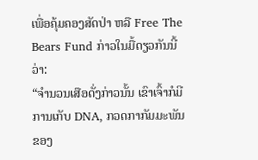ເພື່ອຄຸ້ມຄອງສັດປ່າ ຫລື Free The Bears Fund ກ່າວໃນມື້ດຽວກັນນີ້ວ່າ:
“ຈຳນວນເສືອດັ່ງກ່າວນັ້ນ ເຂົາເຈົ້າກໍມີການເກັບ DNA, ກວດກາກັມມະພັນ ຂອງ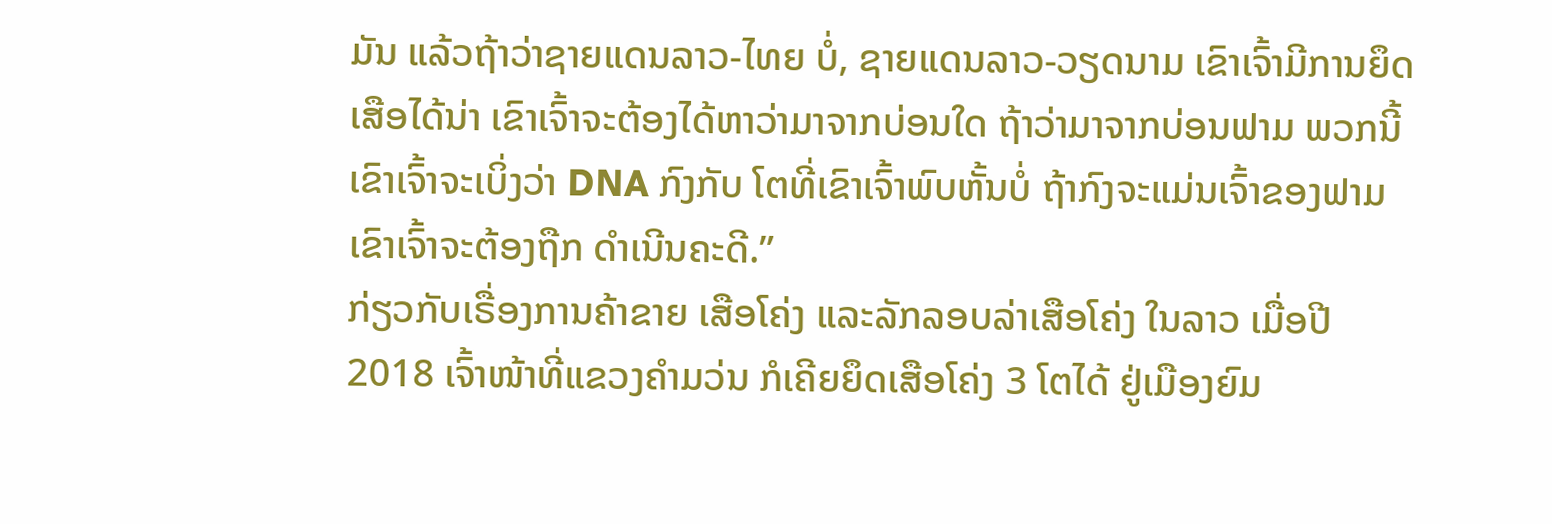ມັນ ແລ້ວຖ້າວ່າຊາຍແດນລາວ-ໄທຍ ບໍ່, ຊາຍແດນລາວ-ວຽດນາມ ເຂົາເຈົ້າມີການຍຶດເສືອໄດ້ນ່າ ເຂົາເຈົ້າຈະຕ້ອງໄດ້ຫາວ່າມາຈາກບ່ອນໃດ ຖ້າວ່າມາຈາກບ່ອນຟາມ ພວກນີ້ ເຂົາເຈົ້າຈະເບິ່ງວ່າ DNA ກົງກັບ ໂຕທີ່ເຂົາເຈົ້າພົບຫັ້ນບໍ່ ຖ້າກົງຈະແມ່ນເຈົ້າຂອງຟາມ ເຂົາເຈົ້າຈະຕ້ອງຖືກ ດຳເນີນຄະດີ.”
ກ່ຽວກັບເຣື່ອງການຄ້າຂາຍ ເສືອໂຄ່ງ ແລະລັກລອບລ່າເສືອໂຄ່ງ ໃນລາວ ເມື່ອປີ 2018 ເຈົ້າໜ້າທີ່ແຂວງຄຳມວ່ນ ກໍເຄີຍຍຶດເສືອໂຄ່ງ 3 ໂຕໄດ້ ຢູ່ເມືອງຍົມ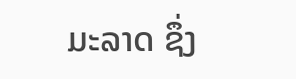ມະລາດ ຊຶ່ງ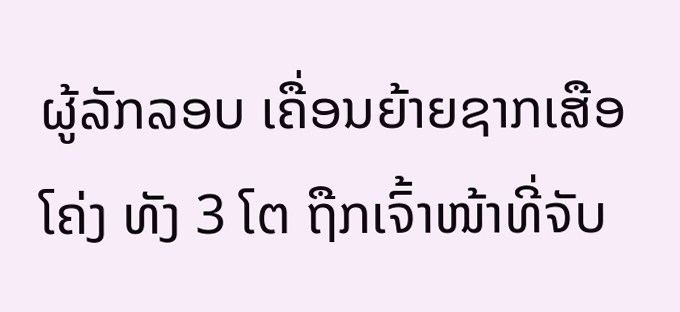ຜູ້ລັກລອບ ເຄື່ອນຍ້າຍຊາກເສືອໂຄ່ງ ທັງ 3 ໂຕ ຖືກເຈົ້າໜ້າທີ່ຈັບ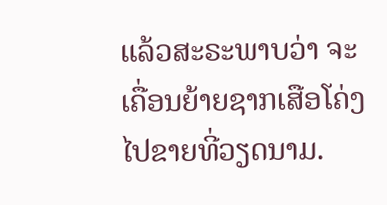ແລ້ວສະຣະພາບວ່າ ຈະເຄື່ອນຍ້າຍຊາກເສືອໂຄ່ງ ໄປຂາຍທີ່ວຽດນາມ.